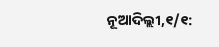ନୂଆଦିଲ୍ଲୀ,୧/୧: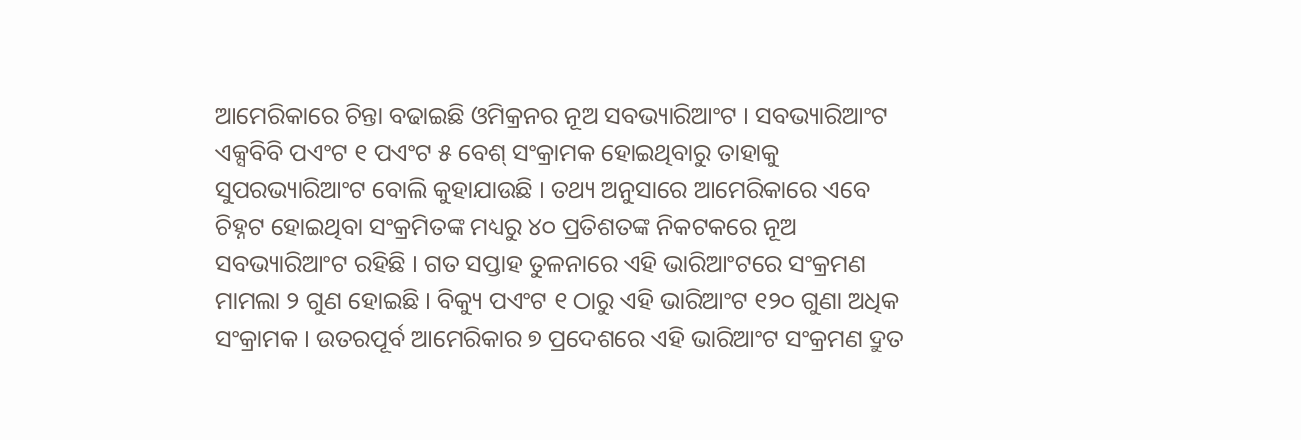ଆମେରିକାରେ ଚିନ୍ତା ବଢାଇଛି ଓମିକ୍ରନର ନୂଅ ସବଭ୍ୟାରିଆଂଟ । ସବଭ୍ୟାରିଆଂଟ ଏକ୍ସବିବି ପଏଂଟ ୧ ପଏଂଟ ୫ ବେଶ୍ ସଂକ୍ରାମକ ହୋଇଥିବାରୁ ତାହାକୁ ସୁପରଭ୍ୟାରିଆଂଟ ବୋଲି କୁହାଯାଉଛି । ତଥ୍ୟ ଅନୁସାରେ ଆମେରିକାରେ ଏବେ ଚିହ୍ନଟ ହୋଇଥିବା ସଂକ୍ରମିତଙ୍କ ମଧ୍ୟରୁ ୪୦ ପ୍ରତିଶତଙ୍କ ନିକଟକରେ ନୂଅ ସବଭ୍ୟାରିଆଂଟ ରହିଛି । ଗତ ସପ୍ତାହ ତୁଳନାରେ ଏହି ଭାରିଆଂଟରେ ସଂକ୍ରମଣ ମାମଲା ୨ ଗୁଣ ହୋଇଛି । ବିକ୍ୟୁ ପଏଂଟ ୧ ଠାରୁ ଏହି ଭାରିଆଂଟ ୧୨୦ ଗୁଣା ଅଧିକ ସଂକ୍ରାମକ । ଉତରପୂର୍ବ ଆମେରିକାର ୭ ପ୍ରଦେଶରେ ଏହି ଭାରିଆଂଟ ସଂକ୍ରମଣ ଦ୍ରୁତ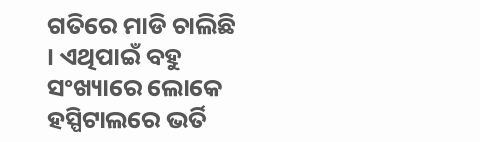ଗତିରେ ମାଡି ଚାଲିଛି । ଏଥିପାଇଁ ବହୁ ସଂଖ୍ୟାରେ ଲୋକେ ହସ୍ପିଟାଲରେ ଭର୍ତି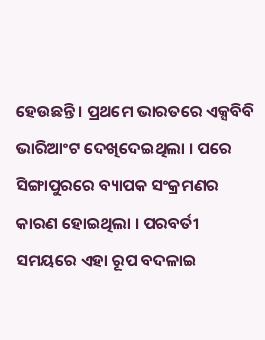ହେଉଛନ୍ତି । ପ୍ରଥମେ ଭାରତରେ ଏକ୍ସବିବି ଭାରିଆଂଟ ଦେଖିଦେଇଥିଲା । ପରେ ସିଙ୍ଗାପୁରରେ ବ୍ୟାପକ ସଂକ୍ରମଣର କାରଣ ହୋଇଥିଲା । ପରବର୍ତୀ ସମୟରେ ଏହା ରୂପ ବଦଳାଇ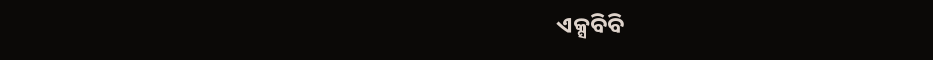ଏକ୍ସବିବି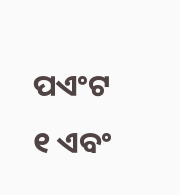ପଏଂଟ ୧ ଏବଂ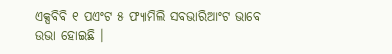ଏକ୍ସବିବି ୧ ପଏଂଟ ୫ ଫ୍ୟାମିଲି ସବଭାରିଆଂଟ ଭାବେ ଉଭା ହୋଇଛି ।